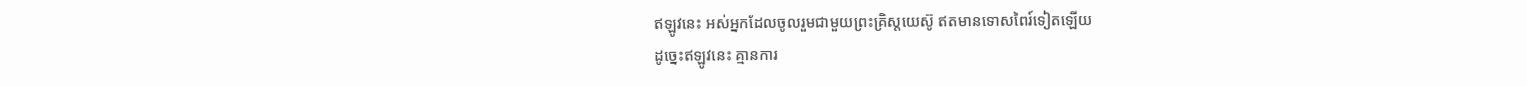ឥឡូវនេះ អស់អ្នកដែលចូលរួមជាមួយព្រះគ្រិស្តយេស៊ូ ឥតមានទោសពៃរ៍ទៀតឡើយ
ដូច្នេះឥឡូវនេះ គ្មានការ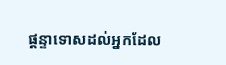ផ្ដន្ទាទោសដល់អ្នកដែល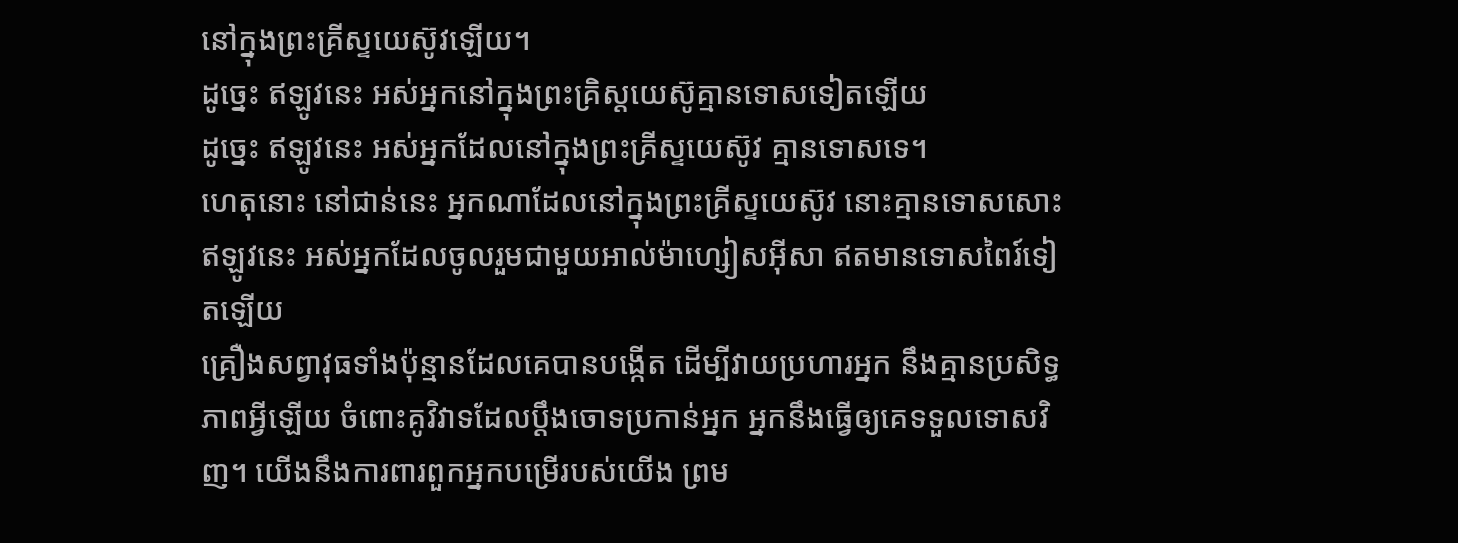នៅក្នុងព្រះគ្រីស្ទយេស៊ូវឡើយ។
ដូច្នេះ ឥឡូវនេះ អស់អ្នកនៅក្នុងព្រះគ្រិស្ដយេស៊ូគ្មានទោសទៀតឡើយ
ដូច្នេះ ឥឡូវនេះ អស់អ្នកដែលនៅក្នុងព្រះគ្រីស្ទយេស៊ូវ គ្មានទោសទេ។
ហេតុនោះ នៅជាន់នេះ អ្នកណាដែលនៅក្នុងព្រះគ្រីស្ទយេស៊ូវ នោះគ្មានទោសសោះ
ឥឡូវនេះ អស់អ្នកដែលចូលរួមជាមួយអាល់ម៉ាហ្សៀសអ៊ីសា ឥតមានទោសពៃរ៍ទៀតឡើយ
គ្រឿងសព្វាវុធទាំងប៉ុន្មានដែលគេបានបង្កើត ដើម្បីវាយប្រហារអ្នក នឹងគ្មានប្រសិទ្ធភាពអ្វីឡើយ ចំពោះគូវិវាទដែលប្ដឹងចោទប្រកាន់អ្នក អ្នកនឹងធ្វើឲ្យគេទទួលទោសវិញ។ យើងនឹងការពារពួកអ្នកបម្រើរបស់យើង ព្រម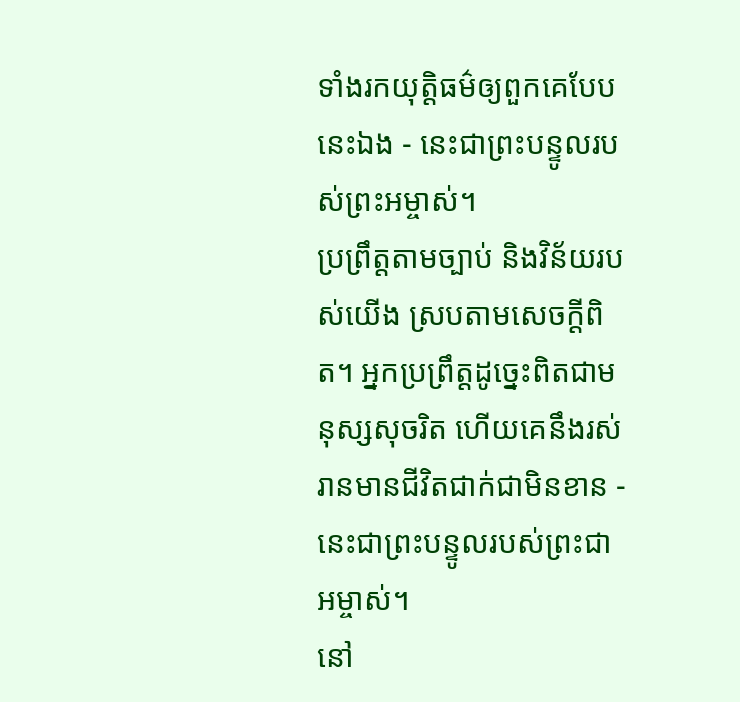ទាំងរកយុត្តិធម៌ឲ្យពួកគេបែបនេះឯង - នេះជាព្រះបន្ទូលរបស់ព្រះអម្ចាស់។
ប្រព្រឹត្តតាមច្បាប់ និងវិន័យរបស់យើង ស្របតាមសេចក្ដីពិត។ អ្នកប្រព្រឹត្តដូច្នេះពិតជាមនុស្សសុចរិត ហើយគេនឹងរស់រានមានជីវិតជាក់ជាមិនខាន - នេះជាព្រះបន្ទូលរបស់ព្រះជាអម្ចាស់។
នៅ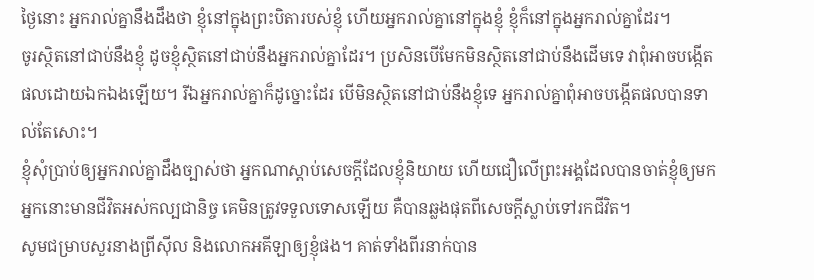ថ្ងៃនោះ អ្នករាល់គ្នានឹងដឹងថា ខ្ញុំនៅក្នុងព្រះបិតារបស់ខ្ញុំ ហើយអ្នករាល់គ្នានៅក្នុងខ្ញុំ ខ្ញុំក៏នៅក្នុងអ្នករាល់គ្នាដែរ។
ចូរស្ថិតនៅជាប់នឹងខ្ញុំ ដូចខ្ញុំស្ថិតនៅជាប់នឹងអ្នករាល់គ្នាដែរ។ ប្រសិនបើមែកមិនស្ថិតនៅជាប់នឹងដើមទេ វាពុំអាចបង្កើតផលដោយឯកឯងឡើយ។ រីឯអ្នករាល់គ្នាក៏ដូច្នោះដែរ បើមិនស្ថិតនៅជាប់នឹងខ្ញុំទេ អ្នករាល់គ្នាពុំអាចបង្កើតផលបានទាល់តែសោះ។
ខ្ញុំសុំប្រាប់ឲ្យអ្នករាល់គ្នាដឹងច្បាស់ថា អ្នកណាស្ដាប់សេចក្ដីដែលខ្ញុំនិយាយ ហើយជឿលើព្រះអង្គដែលបានចាត់ខ្ញុំឲ្យមក អ្នកនោះមានជីវិតអស់កល្បជានិច្ច គេមិនត្រូវទទួលទោសឡើយ គឺបានឆ្លងផុតពីសេចក្ដីស្លាប់ទៅរកជីវិត។
សូមជម្រាបសួរនាងព្រីស៊ីល និងលោកអគីឡាឲ្យខ្ញុំផង។ គាត់ទាំងពីរនាក់បាន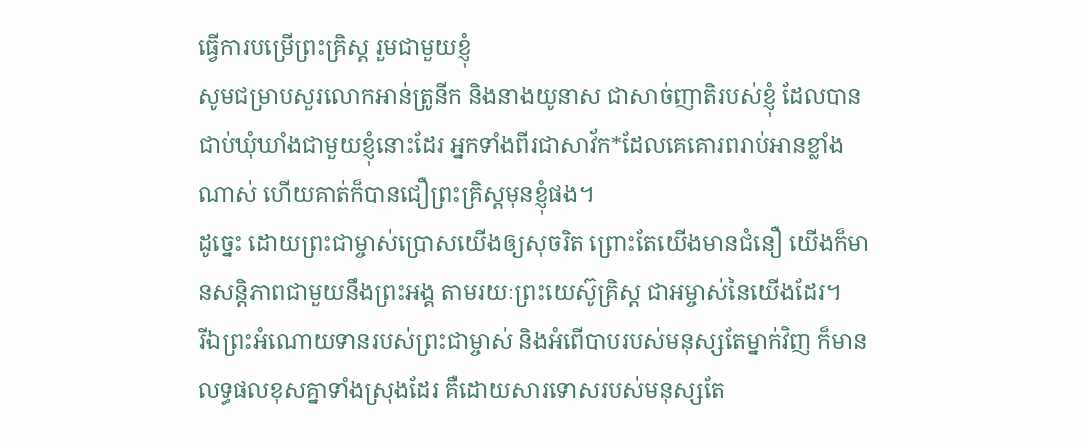ធ្វើការបម្រើព្រះគ្រិស្ត រួមជាមួយខ្ញុំ
សូមជម្រាបសួរលោកអាន់ត្រូនីក និងនាងយូនាស ជាសាច់ញាតិរបស់ខ្ញុំ ដែលបានជាប់ឃុំឃាំងជាមួយខ្ញុំនោះដែរ អ្នកទាំងពីរជាសាវ័ក*ដែលគេគោរពរាប់អានខ្លាំងណាស់ ហើយគាត់ក៏បានជឿព្រះគ្រិស្តមុនខ្ញុំផង។
ដូច្នេះ ដោយព្រះជាម្ចាស់ប្រោសយើងឲ្យសុចរិត ព្រោះតែយើងមានជំនឿ យើងក៏មានសន្តិភាពជាមួយនឹងព្រះអង្គ តាមរយៈព្រះយេស៊ូគ្រិស្ត ជាអម្ចាស់នៃយើងដែរ។
រីឯព្រះអំណោយទានរបស់ព្រះជាម្ចាស់ និងអំពើបាបរបស់មនុស្សតែម្នាក់វិញ ក៏មានលទ្ធផលខុសគ្នាទាំងស្រុងដែរ គឺដោយសារទោសរបស់មនុស្សតែ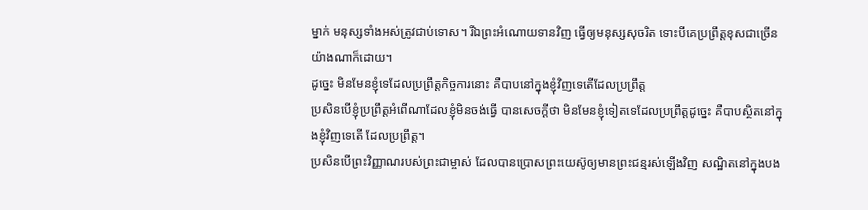ម្នាក់ មនុស្សទាំងអស់ត្រូវជាប់ទោស។ រីឯព្រះអំណោយទានវិញ ធ្វើឲ្យមនុស្សសុចរិត ទោះបីគេប្រព្រឹត្តខុសជាច្រើនយ៉ាងណាក៏ដោយ។
ដូច្នេះ មិនមែនខ្ញុំទេដែលប្រព្រឹត្តកិច្ចការនោះ គឺបាបនៅក្នុងខ្ញុំវិញទេតើដែលប្រព្រឹត្ត
ប្រសិនបើខ្ញុំប្រព្រឹត្តអំពើណាដែលខ្ញុំមិនចង់ធ្វើ បានសេចក្ដីថា មិនមែនខ្ញុំទៀតទេដែលប្រព្រឹត្តដូច្នេះ គឺបាបស្ថិតនៅក្នុងខ្ញុំវិញទេតើ ដែលប្រព្រឹត្ត។
ប្រសិនបើព្រះវិញ្ញាណរបស់ព្រះជាម្ចាស់ ដែលបានប្រោសព្រះយេស៊ូឲ្យមានព្រះជន្មរស់ឡើងវិញ សណ្ឋិតនៅក្នុងបង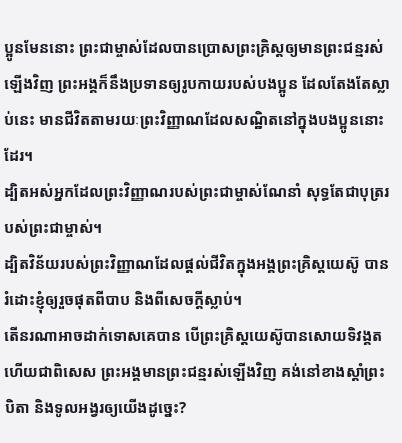ប្អូនមែននោះ ព្រះជាម្ចាស់ដែលបានប្រោសព្រះគ្រិស្តឲ្យមានព្រះជន្មរស់ឡើងវិញ ព្រះអង្គក៏នឹងប្រទានឲ្យរូបកាយរបស់បងប្អូន ដែលតែងតែស្លាប់នេះ មានជីវិតតាមរយៈព្រះវិញ្ញាណដែលសណ្ឋិតនៅក្នុងបងប្អូននោះដែរ។
ដ្បិតអស់អ្នកដែលព្រះវិញ្ញាណរបស់ព្រះជាម្ចាស់ណែនាំ សុទ្ធតែជាបុត្ររបស់ព្រះជាម្ចាស់។
ដ្បិតវិន័យរបស់ព្រះវិញ្ញាណដែលផ្ដល់ជីវិតក្នុងអង្គព្រះគ្រិស្តយេស៊ូ បានរំដោះខ្ញុំឲ្យរួចផុតពីបាប និងពីសេចក្ដីស្លាប់។
តើនរណាអាចដាក់ទោសគេបាន បើព្រះគ្រិស្តយេស៊ូបានសោយទិវង្គត ហើយជាពិសេស ព្រះអង្គមានព្រះជន្មរស់ឡើងវិញ គង់នៅខាងស្ដាំព្រះបិតា និងទូលអង្វរឲ្យយើងដូច្នេះ?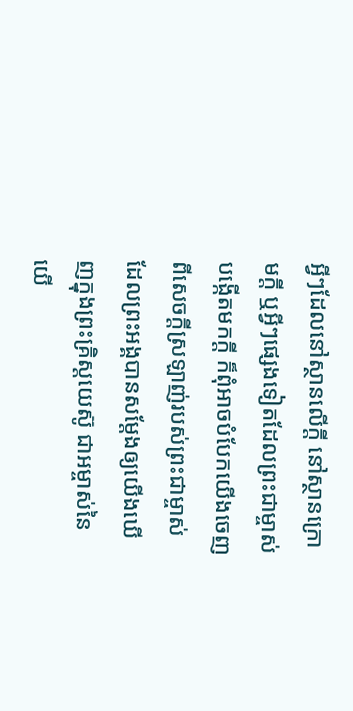អ្វីៗដែលនៅស្ថានលើក្តី នៅស្ថានក្រោមក្តី ឬអ្វីៗផ្សេងទៀតដែលព្រះជាម្ចាស់បង្កើតមកក្តី ក៏ពុំអាចបំបែកយើងចេញពីសេចក្ដីស្រឡាញ់របស់ព្រះជាម្ចាស់ ដែលព្រះអង្គបានសម្តែងឲ្យយើងឃើញក្នុងព្រះគ្រិស្តយេស៊ូ ជាអម្ចាស់នៃយើ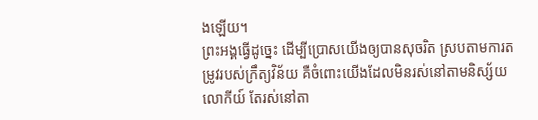ងឡើយ។
ព្រះអង្គធ្វើដូច្នេះ ដើម្បីប្រោសយើងឲ្យបានសុចរិត ស្របតាមការតម្រូវរបស់ក្រឹត្យវិន័យ គឺចំពោះយើងដែលមិនរស់នៅតាមនិស្ស័យលោកីយ៍ តែរស់នៅតា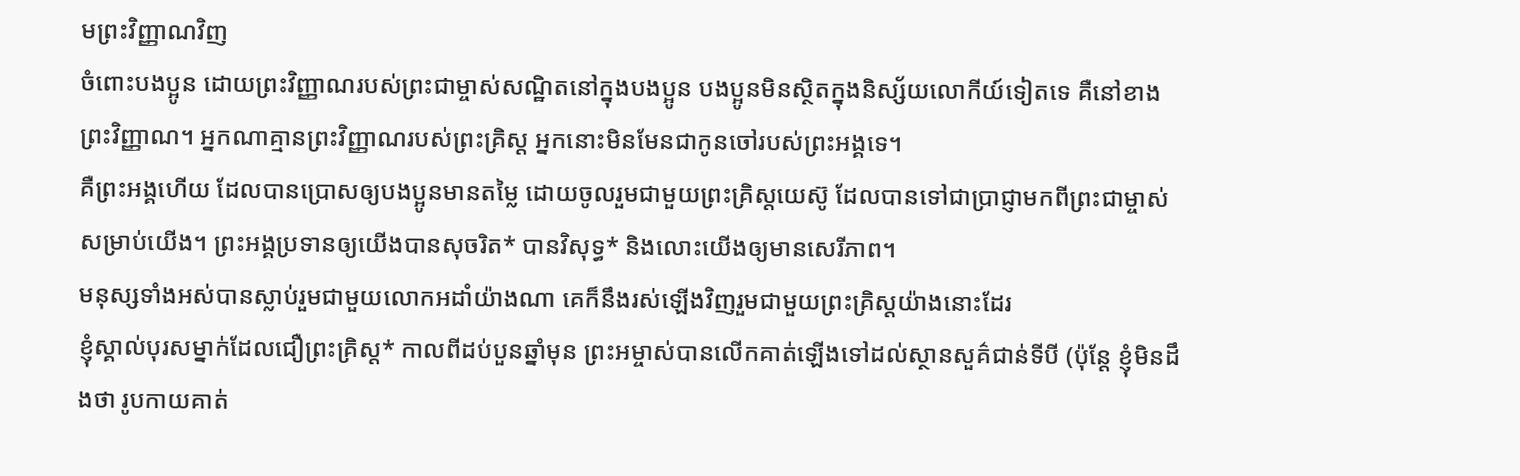មព្រះវិញ្ញាណវិញ
ចំពោះបងប្អូន ដោយព្រះវិញ្ញាណរបស់ព្រះជាម្ចាស់សណ្ឋិតនៅក្នុងបងប្អូន បងប្អូនមិនស្ថិតក្នុងនិស្ស័យលោកីយ៍ទៀតទេ គឺនៅខាងព្រះវិញ្ញាណ។ អ្នកណាគ្មានព្រះវិញ្ញាណរបស់ព្រះគ្រិស្ត អ្នកនោះមិនមែនជាកូនចៅរបស់ព្រះអង្គទេ។
គឺព្រះអង្គហើយ ដែលបានប្រោសឲ្យបងប្អូនមានតម្លៃ ដោយចូលរួមជាមួយព្រះគ្រិស្តយេស៊ូ ដែលបានទៅជាប្រាជ្ញាមកពីព្រះជាម្ចាស់ សម្រាប់យើង។ ព្រះអង្គប្រទានឲ្យយើងបានសុចរិត* បានវិសុទ្ធ* និងលោះយើងឲ្យមានសេរីភាព។
មនុស្សទាំងអស់បានស្លាប់រួមជាមួយលោកអដាំយ៉ាងណា គេក៏នឹងរស់ឡើងវិញរួមជាមួយព្រះគ្រិស្តយ៉ាងនោះដែរ
ខ្ញុំស្គាល់បុរសម្នាក់ដែលជឿព្រះគ្រិស្ត* កាលពីដប់បួនឆ្នាំមុន ព្រះអម្ចាស់បានលើកគាត់ឡើងទៅដល់ស្ថានសួគ៌ជាន់ទីបី (ប៉ុន្តែ ខ្ញុំមិនដឹងថា រូបកាយគាត់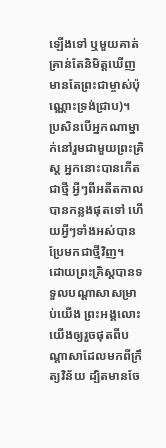ឡើងទៅ ឬមួយគាត់គ្រាន់តែនិមិត្តឃើញ មានតែព្រះជាម្ចាស់ប៉ុណ្ណោះទ្រង់ជ្រាប)។
ប្រសិនបើអ្នកណាម្នាក់នៅរួមជាមួយព្រះគ្រិស្ត អ្នកនោះបានកើតជាថ្មី អ្វីៗពីអតីតកាលបានកន្លងផុតទៅ ហើយអ្វីៗទាំងអស់បានប្រែមកជាថ្មីវិញ។
ដោយព្រះគ្រិស្តបានទទួលបណ្ដាសាសម្រាប់យើង ព្រះអង្គលោះយើងឲ្យរួចផុតពីបណ្ដាសាដែលមកពីក្រឹត្យវិន័យ ដ្បិតមានចែ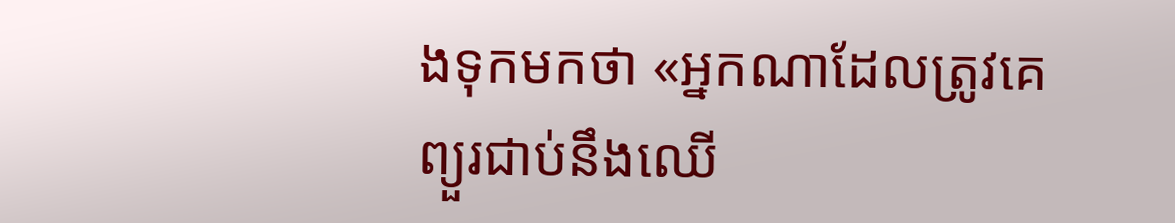ងទុកមកថា «អ្នកណាដែលត្រូវគេព្យួរជាប់នឹងឈើ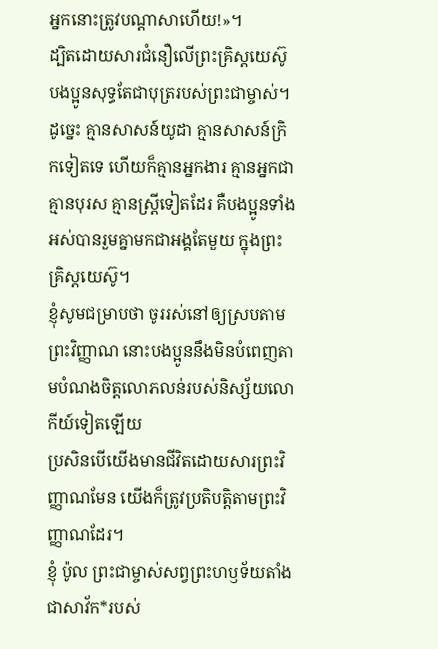អ្នកនោះត្រូវបណ្ដាសាហើយ!»។
ដ្បិតដោយសារជំនឿលើព្រះគ្រិស្តយេស៊ូ បងប្អូនសុទ្ធតែជាបុត្ររបស់ព្រះជាម្ចាស់។
ដូច្នេះ គ្មានសាសន៍យូដា គ្មានសាសន៍ក្រិកទៀតទេ ហើយក៏គ្មានអ្នកងារ គ្មានអ្នកជា គ្មានបុរស គ្មានស្ត្រីទៀតដែរ គឺបងប្អូនទាំងអស់បានរួមគ្នាមកជាអង្គតែមួយ ក្នុងព្រះគ្រិស្តយេស៊ូ។
ខ្ញុំសូមជម្រាបថា ចូររស់នៅឲ្យស្របតាមព្រះវិញ្ញាណ នោះបងប្អូននឹងមិនបំពេញតាមបំណងចិត្តលោភលន់របស់និស្ស័យលោកីយ៍ទៀតឡើយ
ប្រសិនបើយើងមានជីវិតដោយសារព្រះវិញ្ញាណមែន យើងក៏ត្រូវប្រតិបត្តិតាមព្រះវិញ្ញាណដែរ។
ខ្ញុំ ប៉ូល ព្រះជាម្ចាស់សព្វព្រះហឫទ័យតាំងជាសាវ័ក*របស់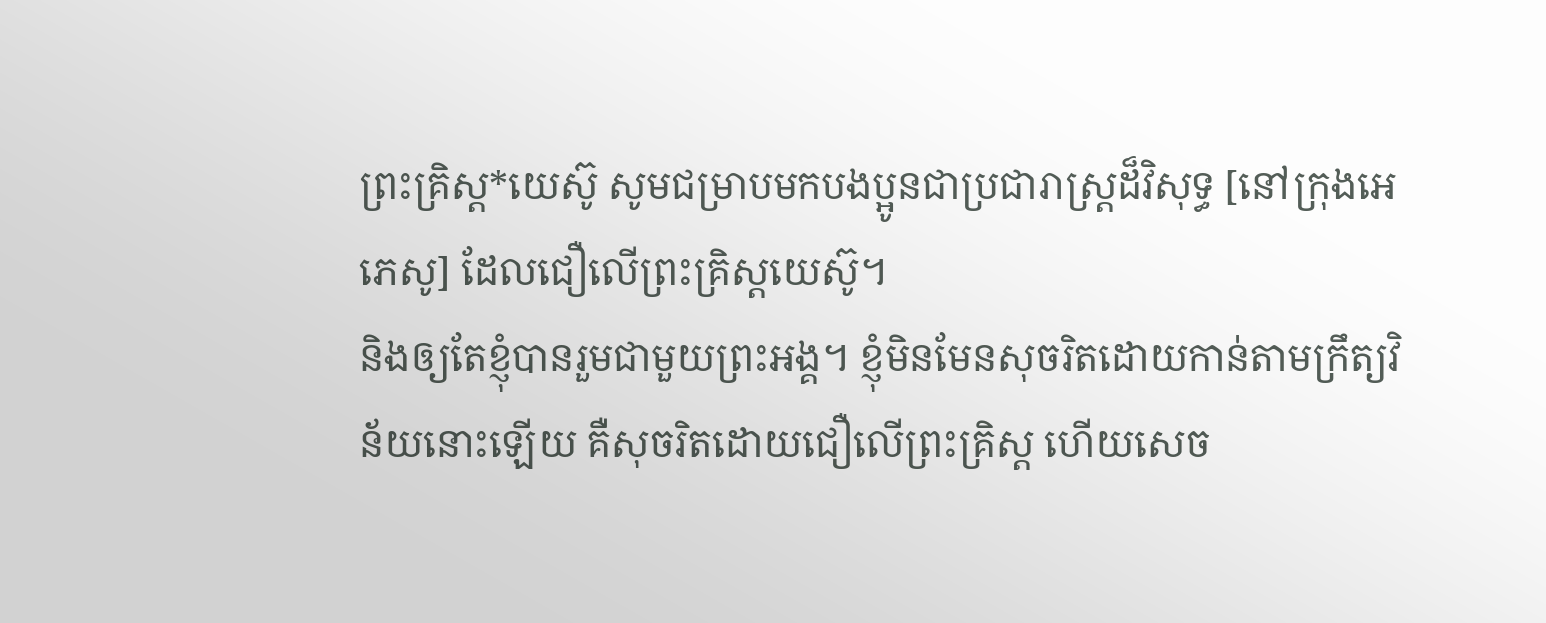ព្រះគ្រិស្ត*យេស៊ូ សូមជម្រាបមកបងប្អូនជាប្រជារាស្ដ្រដ៏វិសុទ្ធ [នៅក្រុងអេភេសូ] ដែលជឿលើព្រះគ្រិស្តយេស៊ូ។
និងឲ្យតែខ្ញុំបានរួមជាមួយព្រះអង្គ។ ខ្ញុំមិនមែនសុចរិតដោយកាន់តាមក្រឹត្យវិន័យនោះឡើយ គឺសុចរិតដោយជឿលើព្រះគ្រិស្ត ហើយសេច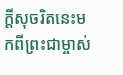ក្ដីសុចរិតនេះមកពីព្រះជាម្ចាស់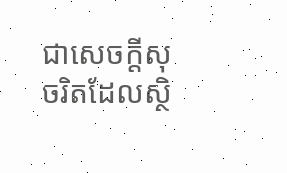ជាសេចក្ដីសុចរិតដែលស្ថិ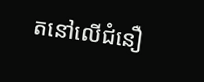តនៅលើជំនឿ